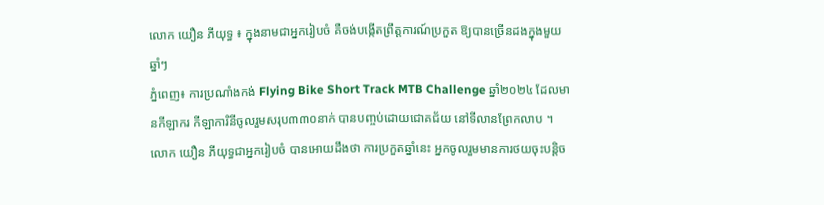លោក យឿន ភីយុទ្ធ ៖ ក្នុងនាមជាអ្នករៀបចំ គឺចង់បង្កើតព្រឹត្តការណ៍ប្រកួត ឱ្យបានច្រើនដងក្នុងមួយឆ្នាំៗ
ភ្នំពេញ៖ ការប្រណាំងកង់ Flying Bike Short Track MTB Challenge ឆ្នាំ២០២៤ ដែលមានកីឡាករ កីឡាការិនីចូលរួមសរុប៣៣០នាក់ បានបញ្ចប់ដោយជោគជ័យ នៅទីលានព្រែកលាប ។
លោក យឿន ភីយុទ្ធជាអ្នករៀបចំ បានអោយដឹងថា ការប្រកួតឆ្នាំនេះ អ្នកចូលរួមមានការថយចុះបន្តិច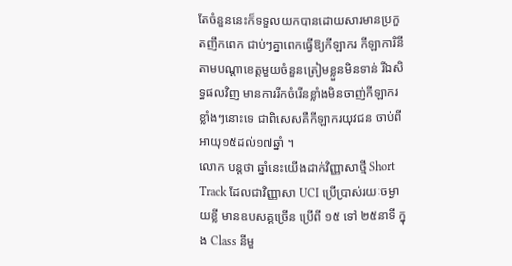តែចំនួននេះក៏ទទួលយកបានដោយសារមានប្រកួតញឹកពេក ជាប់ៗគ្នាពេកធ្វើឱ្យកីឡាករ កីឡាការិនី តាមបណ្តាខេត្តមួយចំនួនត្រៀមខ្លួនមិនទាន់ រីឯសិទ្ធផលវិញ មានការរីកចំរើនខ្លាំងមិនចាញ់កីឡាករខ្លាំងៗនោះទេ ជាពិសេសគឺកីឡាករយុវជន ចាប់ពីអាយុ១៥ដល់១៧ឆ្នាំ ។
លោក បន្តថា ឆ្នាំនេះយើងដាក់វិញ្ញាសាថ្មី Short Track ដែលជាវិញ្ញាសា UCI ប្រើប្រាស់រយៈចម្ងាយខ្លី មានឧបសគ្គច្រើន ប្រើពី ១៥ ទៅ ២៥នាទី ក្នុង Class នីមួ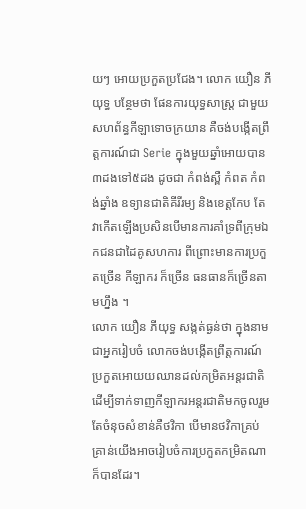យៗ អោយប្រកួតប្រជែង។ លោក យឿន ភីយុទ្ធ បន្ថែមថា ផែនការយុទ្ធសាស្រ្ត ជាមួយសហព័ន្ធកីឡាទោចក្រយាន គឺចង់បង្កើតព្រឹត្តការណ៍ជា Serie ក្នុងមួយឆ្នាំអោយបាន៣ដងទៅ៥ដង ដូចជា កំពង់ស្ពឺ កំពត កំពង់ឆ្នាំង ឧទ្យានជាតិគីរីរម្យ និងខេត្តកែប តែវាកើតឡើងប្រសិនបើមានការគាំទ្រពីក្រុមឯកជនជាដៃគូសហការ ពីព្រោះមានការប្រកួតច្រើន កីឡាករ ក៏ច្រើន ធនធានក៏ច្រើនតាមហ្នឹង ។
លោក យឿន ភីយុទ្ធ សង្កត់ធ្ងន់ថា ក្នុងនាមជាអ្នករៀបចំ លោកចង់បង្កើតព្រឹត្តការណ៍ប្រកួតអោយយឈានដល់កម្រិតអន្តរជាតិ ដើម្បីទាក់ទាញកីឡាករអន្តរជាតិមកចូលរួម តែចំនុចសំខាន់គឺថវិកា បើមានថវិកាគ្រប់គ្រាន់យើងអាចរៀបចំការប្រកួតកម្រិតណាក៏បានដែរ។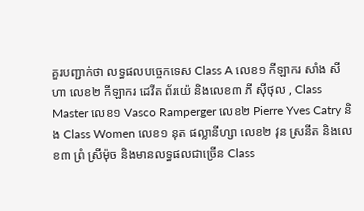គួរបញ្ជាក់ថា លទ្ធផលបច្ចេកទេស Class A លេខ១ កីឡាករ សាំង សីហា លេខ២ កីឡាករ ដេវីត ព័រយ៉េ និងលេខ៣ ភី ស៊ីថុល , Class Master លេខ១ Vasco Ramperger លេខ២ Pierre Yves Catry និង Class Women លេខ១ នុត ផល្លានីហ្សា លេខ២ វុន ស្រនីត និងលេខ៣ ព្រំ ស្រីម៉ុច និងមានលទ្ធផលជាច្រើន Class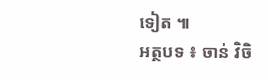ទៀត ៕
អត្ថបទ ៖ ចាន់ វិចិ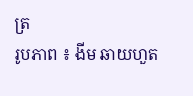ត្រ
រូបភាព ៖ ងីម ឆាយហួត